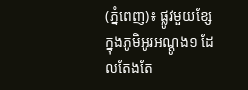(ភ្នំពេញ)៖ ផ្លូវមួយខ្សែ ក្នុងភូមិអូរអណ្តូង១ ដែលតែងតែ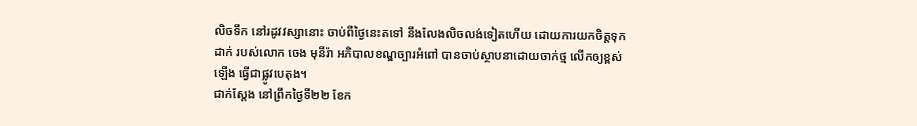លិចទឹក នៅរដូវវស្សានោះ ចាប់ពីថ្ងៃនេះតទៅ នឹងលែងលិចលង់ទៀតហើយ ដោយការយកចិត្តទុកដាក់ របស់លោក ចេង មុនីរ៉ា អភិបាលខណ្ឌច្បារអំពៅ បានចាប់ស្ថាបនាដោយចាក់ថ្ម លើកឲ្យខ្ពស់ឡើង ធ្វើជាផ្លូវបេតុង។
ជាក់ស្តែង នៅព្រឹកថ្ងៃទី២២ ខែក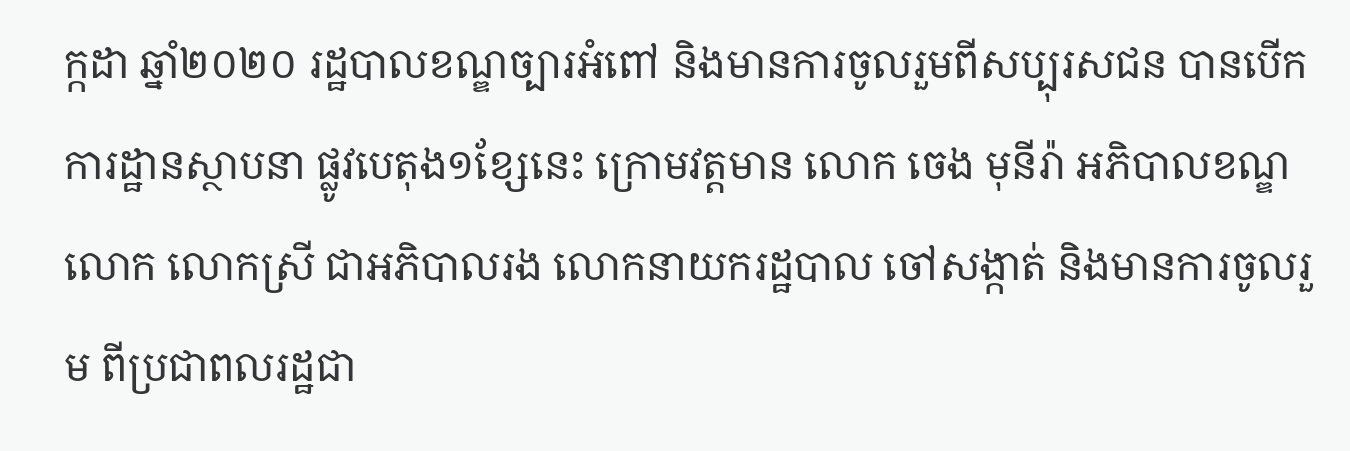ក្កដា ឆ្នាំ២០២០ រដ្ឋបាលខណ្ឌច្បារអំពៅ និងមានការចូលរួមពីសប្បុរសជន បានបើកការដ្ឋានស្ថាបនា ផ្លូវបេតុង១ខ្សែនេះ ក្រោមវត្តមាន លោក ចេង មុនីរ៉ា អភិបាលខណ្ឌ លោក លោកស្រី ជាអភិបាលរង លោកនាយករដ្ឋបាល ចៅសង្កាត់ និងមានការចូលរួម ពីប្រជាពលរដ្ឋជា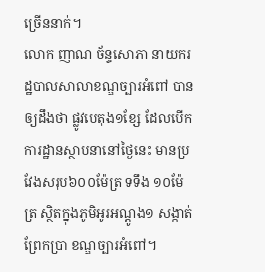ច្រើននាក់។
លោក ញាណ ច័ន្ទសោភា នាយករដ្ឋបាលសាលាខណ្ឌច្បារអំពៅ បានឲ្យដឹងថា ផ្លូវបេតុង១ខ្សែ ដែលបើកការដ្ឋានស្ថាបនានៅថ្ងៃនេះ មានប្រវែងសរុប៦០០ម៉ែត្រ ទទឹង ១០ម៉ែត្រ ស្ថិតក្នុងភូមិអូរអណ្តូង១ សង្កាត់ព្រែកប្រា ខណ្ឌច្បារអំពៅ។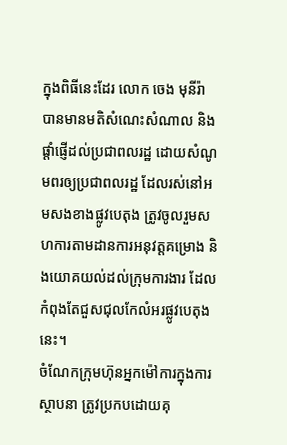ក្នុងពិធីនេះដែរ លោក ចេង មុនីរ៉ា បានមានមតិសំណេះសំណាល និងផ្តាំផ្ញើដល់ប្រជាពលរដ្ឋ ដោយសំណូមពរឲ្យប្រជាពលរដ្ឋ ដែលរស់នៅអមសងខាងផ្លូវបេតុង ត្រូវចូលរួមសហការតាមដានការអនុវត្តគម្រោង និងយោគយល់ដល់ក្រុមការងារ ដែលកំពុងតែជួសជុលកែលំអរផ្លូវបេតុងនេះ។
ចំណែកក្រុមហ៊ុនអ្នកម៉ៅការក្នុងការស្ថាបនា ត្រូវប្រកបដោយគុ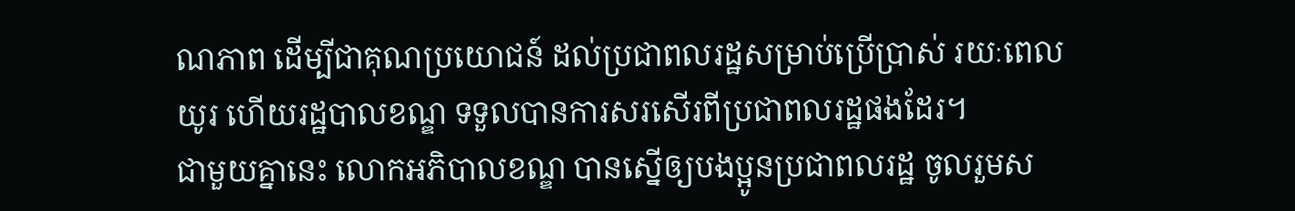ណភាព ដើម្បីជាគុណប្រយោជន៍ ដល់ប្រជាពលរដ្ឋសម្រាប់ប្រើប្រាស់ រយៈពេលយូរ ហើយរដ្ឋបាលខណ្ឌ ទទួលបានការសរសើរពីប្រជាពលរដ្ឋផងដែរ។
ជាមួយគ្នានេះ លោកអភិបាលខណ្ឌ បានស្នើឲ្យបងប្អូនប្រជាពលរដ្ឋ ចូលរួមស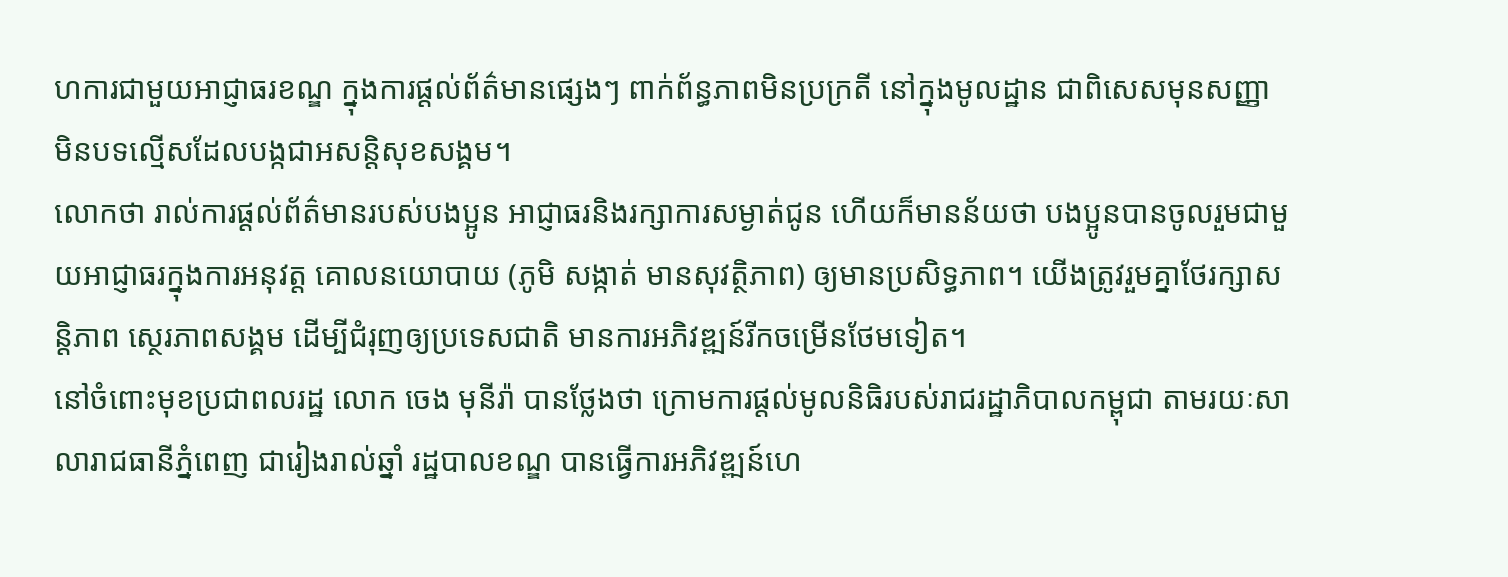ហការជាមួយអាជ្ញាធរខណ្ឌ ក្នុងការផ្តល់ព័ត៌មានផ្សេងៗ ពាក់ព័ន្ធភាពមិនប្រក្រតី នៅក្នុងមូលដ្ឋាន ជាពិសេសមុនសញ្ញា មិនបទល្មើសដែលបង្កជាអសន្តិសុខសង្គម។
លោកថា រាល់ការផ្តល់ព័ត៌មានរបស់បងប្អូន អាជ្ញាធរនិងរក្សាការសម្ងាត់ជូន ហើយក៏មានន័យថា បងប្អូនបានចូលរួមជាមួយអាជ្ញាធរក្នុងការអនុវត្ត គោលនយោបាយ (ភូមិ សង្កាត់ មានសុវត្ថិភាព) ឲ្យមានប្រសិទ្ធភាព។ យើងត្រូវរួមគ្នាថែរក្សាសន្តិភាព ស្ថេរភាពសង្គម ដើម្បីជំរុញឲ្យប្រទេសជាតិ មានការអភិវឌ្ឍន៍រីកចម្រើនថែមទៀត។
នៅចំពោះមុខប្រជាពលរដ្ឋ លោក ចេង មុនីរ៉ា បានថ្លែងថា ក្រោមការផ្តល់មូលនិធិរបស់រាជរដ្ឋាភិបាលកម្ពុជា តាមរយៈសាលារាជធានីភ្នំពេញ ជារៀងរាល់ឆ្នាំ រដ្ឋបាលខណ្ឌ បានធ្វើការអភិវឌ្ឍន៍ហេ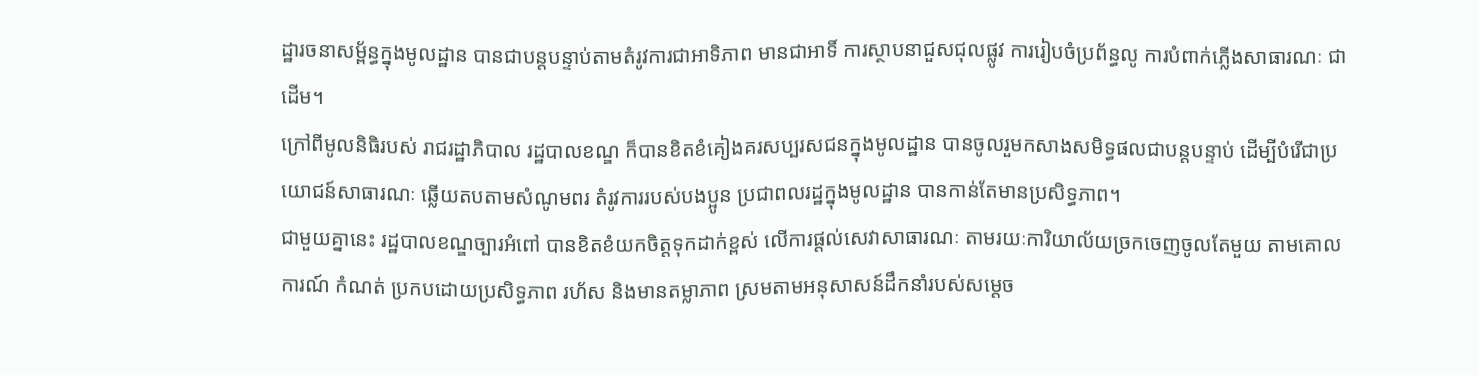ដ្ឋារចនាសម្ព័ន្ធក្នុងមូលដ្ឋាន បានជាបន្តបន្ទាប់តាមតំរូវការជាអាទិភាព មានជាអាទិ៍ ការស្ថាបនាជួសជុលផ្លូវ ការរៀបចំប្រព័ន្ធលូ ការបំពាក់ភ្លើងសាធារណៈ ជាដើម។
ក្រៅពីមូលនិធិរបស់ រាជរដ្ឋាភិបាល រដ្ឋបាលខណ្ឌ ក៏បានខិតខំគៀងគរសប្បរសជនក្នុងមូលដ្ឋាន បានចូលរួមកសាងសមិទ្ធផលជាបន្តបន្ទាប់ ដើម្បីបំរើជាប្រយោជន៍សាធារណៈ ឆ្លើយតបតាមសំណូមពរ តំរូវការរបស់បងប្អូន ប្រជាពលរដ្ឋក្នុងមូលដ្ឋាន បានកាន់តែមានប្រសិទ្ធភាព។
ជាមួយគ្នានេះ រដ្ឋបាលខណ្ឌច្បារអំពៅ បានខិតខំយកចិត្តទុកដាក់ខ្ពស់ លើការផ្តល់សេវាសាធារណៈ តាមរយៈការិយាល័យច្រកចេញចូលតែមួយ តាមគោលការណ៍ កំណត់ ប្រកបដោយប្រសិទ្ធភាព រហ័ស និងមានតម្លាភាព ស្រមតាមអនុសាសន៍ដឹកនាំរបស់សម្តេច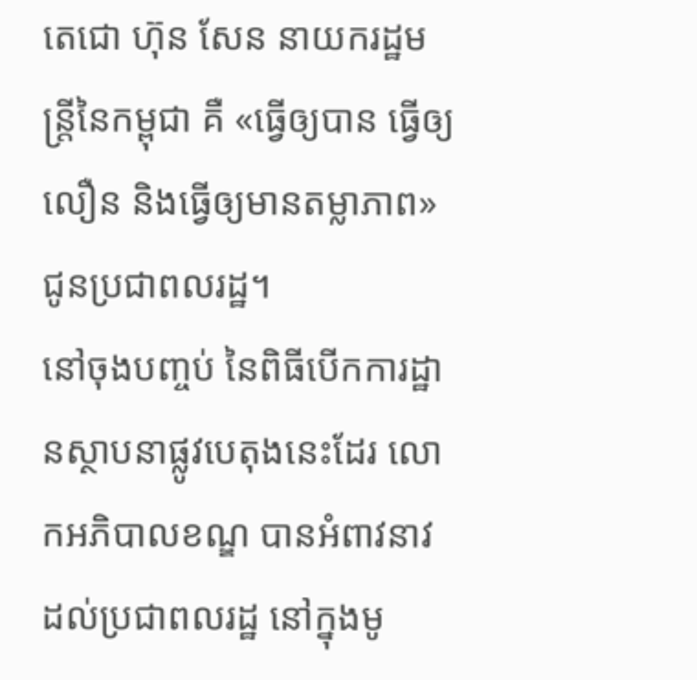តេជោ ហ៊ុន សែន នាយករដ្ឋមន្ត្រីនៃកម្ពុជា គឺ «ធ្វើឲ្យបាន ធ្វើឲ្យលឿន និងធ្វើឲ្យមានតម្លាភាព» ជូនប្រជាពលរដ្ឋ។
នៅចុងបញ្ចប់ នៃពិធីបើកការដ្ឋានស្ថាបនាផ្លូវបេតុងនេះដែរ លោកអភិបាលខណ្ឌ បានអំពាវនាវដល់ប្រជាពលរដ្ឋ នៅក្នុងមូ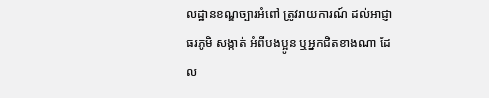លដ្ឋានខណ្ឌច្បារអំពៅ ត្រូវរាយការណ៍ ដល់អាជ្ញាធរភូមិ សង្កាត់ អំពីបងប្អូន ឬអ្នកជិតខាងណា ដែល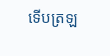ទើបត្រឡ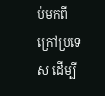ប់មកពីក្រៅប្រទេស ដើម្បី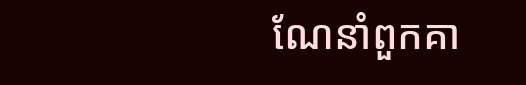ណែនាំពួកគា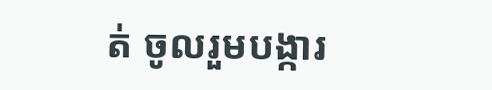ត់ ចូលរួមបង្ការ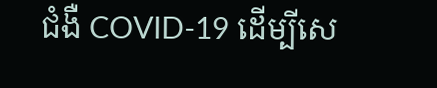ជំងឺ COVID-19 ដើម្បីសេ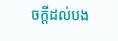ចក្តីដល់បង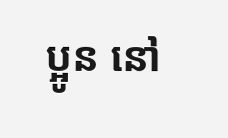ប្អូន នៅ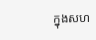ក្នុងសហ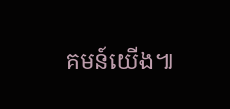គមន៍យើង៕